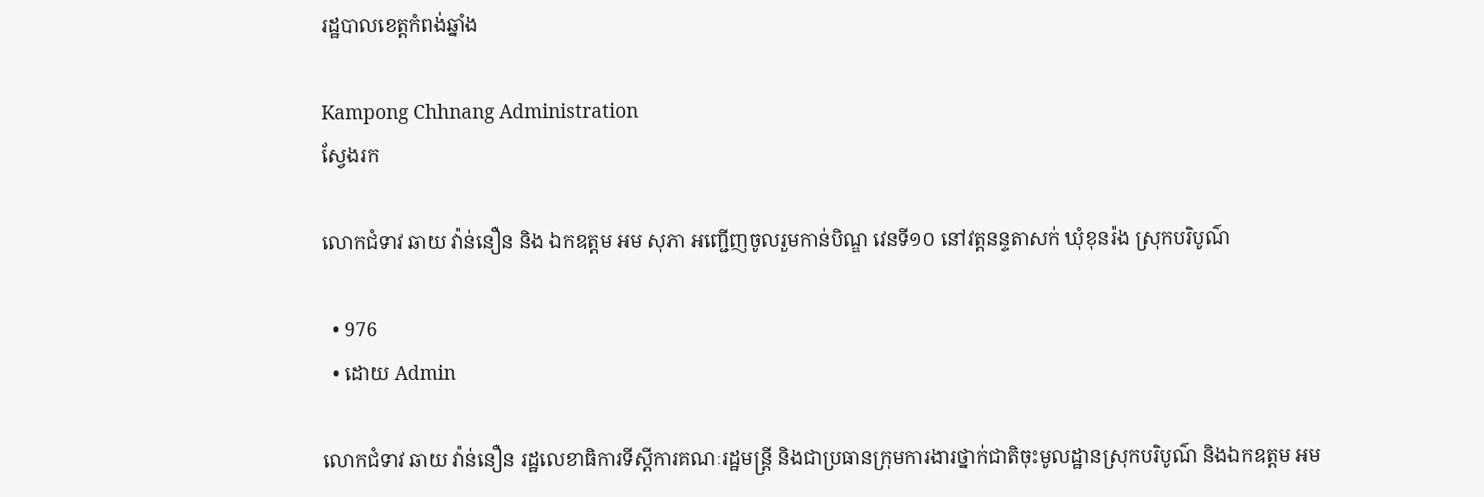រដ្ឋបាលខេត្តកំពង់ឆ្នាំង

Kampong Chhnang Administration
ស្វែងរក

លោកជំទាវ ឆាយ វ៉ាន់នឿន និង ឯកឧត្តម អម សុភា អញ្ជើញចូលរួមកាន់បិណ្ឌ វេនទី១០ នៅវត្តនន្ទតាសក់ ឃុំខុនរ៉ង ស្រុកបរិបូណ៌

  • 976
  • ដោយ Admin

លោកជំទាវ ឆាយ វ៉ាន់នឿន រដ្ឋលេខាធិការទីស្តីការគណៈរដ្ឋមន្រ្តី និងជាប្រធានក្រុមការងារថ្នាក់ជាតិចុះមូលដ្ឋានស្រុកបរិបូណ៌ និងឯកឧត្តម អម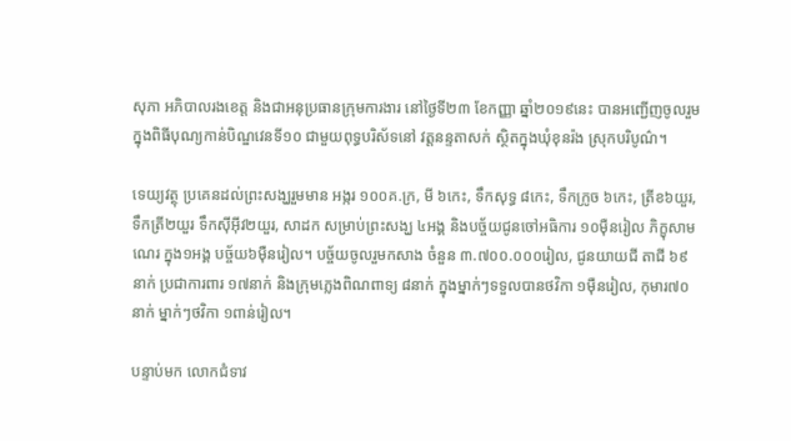សុភា អភិបាលរងខេត្ត និងជាអនុប្រធានក្រុមការងារ នៅថ្ងៃទី២៣ ខែកញ្ញា ឆ្នាំ២០១៩នេះ បានអញ្ជើញចូលរួម ក្នុងពិធីបុណ្យកាន់បិណ្ឌវេនទី១០ ជាមួយពុទ្ធបរិស័ទនៅ វត្តនន្ទតាសក់ ស្ថិតក្នុងឃុំខុនរ៉ង ស្រុកបរិបូណ៌។

ទេយ្យវត្ថុ ប្រគេនដល់ព្រះសង្ឃរួមមាន អង្ករ ១០០គ.ក្រ, មី ៦កេះ, ទឹកសុទ្ធ ៨កេះ, ទឹកក្រូច ៦កេះ, ត្រីខ៦យួរ, ទឹកត្រី២យួរ ទឹកស៊ីអ៊ីវ២យួរ, សាដក សម្រាប់ព្រះសង្ឃ ៤អង្គ និងបច្ច័យជូនចៅអធិការ ១០ម៉ឺនរៀល ភិក្ខុសាមណេរ ក្នុង១អង្គ បច្ច័យ៦ម៉ឺនរៀល។ បច្ច័យចូលរួមកសាង ចំនួន ៣.៧០០.០០០រៀល, ជូនយាយជី តាជី ៦៩នាក់ ប្រជាការពារ ១៧នាក់ និងក្រុមភ្លេងពិណពាទ្យ ៨នាក់ ក្នុងម្នាក់ៗទទួលបានថវិកា ១ម៉ឺនរៀល, កុមារ៧០នាក់ ម្នាក់ៗថវិកា ១ពាន់រៀល។

បន្ទាប់មក លោកជំទាវ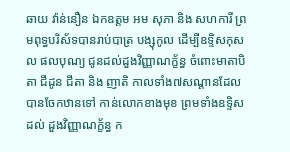ឆាយ វ៉ាន់នឿន ឯកឧត្តម អម សុភា និង សហការី ព្រមពុទ្ធបរិស័ទបានរាប់បាត្រ បង្សុកូល ដើម្បីឧទ្ទិសកុសល ផលបុណ្យ ជូនដល់ដួងវិញ្ញាណក្ខ័ន្ធ ចំពោះមាតាបិតា ជីដូន ជីតា និង ញាតិ កាលទាំង៧សណ្តានដែលបានចែកឋានទៅ កាន់លោកខាងមុខ ព្រមទាំងឧទ្ទិសដល់ ដួងវិញ្ញាណក្ខ័ន្ធ ក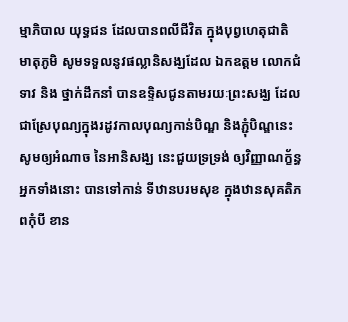ម្មាភិបាល យុទ្ធជន ដែលបានពលីជីវិត ក្នុងបុព្វហេតុជាតិ មាតុភូមិ សូមទទួលនូវផល្លានិសង្ឃដែល ឯកឧត្តម លោកជំទាវ និង ថ្នាក់ដឹកនាំ បានឧទ្ទិសជូនតាមរយៈព្រះសង្ឃ ដែលជាស្រែបុណ្យក្នុងរដូវកាលបុណ្យកាន់បិណ្ឌ និងភ្ជុំបិណ្ឌនេះសូមឲ្យអំណាច នៃអានិសង្ឃ នេះជួយទ្រទ្រង់ ឲ្យវិញ្ញាណក្ខ័ន្ធអ្នកទាំងនោះ បានទៅកាន់ ទីឋានបរមសុខ ក្នុងឋានសុគតិភពកុំបី ខាន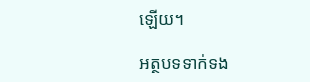ឡើយ។

អត្ថបទទាក់ទង